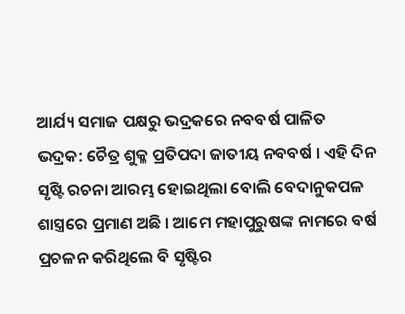ଆର୍ଯ୍ୟ ସମାଜ ପକ୍ଷରୁ ଭଦ୍ରକରେ ନବବର୍ଷ ପାଳିତ
ଭଦ୍ରକ: ଚୈତ୍ର ଶୁକ୍ଳ ପ୍ରତିପଦା ଜାତୀୟ ନବବର୍ଷ । ଏହି ଦିନ ସୃଷ୍ଟି ରଚନା ଆରମ୍ଭ ହୋଇଥିଲା ବୋଲି ବେଦାନୁକପଳ ଶାସ୍ତ୍ରରେ ପ୍ରମାଣ ଅଛି । ଆମେ ମହାପୁରୁଷଙ୍କ ନାମରେ ବର୍ଷ ପ୍ରଚଳନ କରିଥିଲେ ବି ସୃଷ୍ଟିର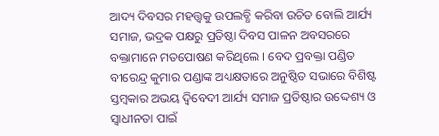ଆଦ୍ୟ ଦିବସର ମହତ୍ତ୍ବକୁ ଉପଲବ୍ଧି କରିବା ଉଚିତ ବୋଲି ଆର୍ଯ୍ୟ ସମାଜ, ଭଦ୍ରକ ପକ୍ଷରୁ ପ୍ରତିଷ୍ଠା ଦିବସ ପାଳନ ଅବସରରେ ବକ୍ତାମାନେ ମତପୋଷଣ କରିଥିଲେ । ବେଦ ପ୍ରବକ୍ତା ପଣ୍ଡିତ ବୀରେନ୍ଦ୍ର କୁମାର ପଣ୍ଡାଙ୍କ ଅଧ୍ୟକ୍ଷତାରେ ଅନୁଷ୍ଠିତ ସଭାରେ ବିଶିଷ୍ଟ ସ୍ତମ୍ବକାର ଅଭୟ ଦ୍ବିବେଦୀ ଆର୍ଯ୍ୟ ସମାଜ ପ୍ରତିଷ୍ଠାର ଉଦ୍ଦେଶ୍ୟ ଓ ସ୍ବାଧୀନତା ପାଇଁ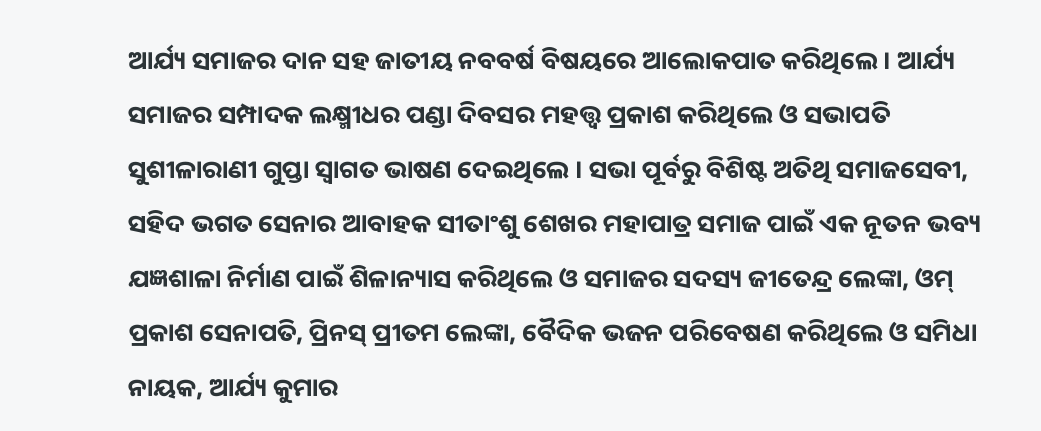ଆର୍ଯ୍ୟ ସମାଜର ଦାନ ସହ ଜାତୀୟ ନବବର୍ଷ ବିଷୟରେ ଆଲୋକପାତ କରିଥିଲେ । ଆର୍ଯ୍ୟ ସମାଜର ସମ୍ପାଦକ ଲକ୍ଷ୍ମୀଧର ପଣ୍ଡା ଦିବସର ମହତ୍ତ୍ୱ ପ୍ରକାଶ କରିଥିଲେ ଓ ସଭାପତି ସୁଶୀଳାରାଣୀ ଗୁପ୍ତା ସ୍ବାଗତ ଭାଷଣ ଦେଇଥିଲେ । ସଭା ପୂର୍ବରୁ ବିଶିଷ୍ଟ ଅତିଥି ସମାଜସେବୀ, ସହିଦ ଭଗତ ସେନାର ଆବାହକ ସୀତାଂଶୁ ଶେଖର ମହାପାତ୍ର ସମାଜ ପାଇଁ ଏକ ନୂତନ ଭବ୍ୟ ଯଜ୍ଞଶାଳା ନିର୍ମାଣ ପାଇଁ ଶିଳାନ୍ୟାସ କରିଥିଲେ ଓ ସମାଜର ସଦସ୍ୟ ଜୀତେନ୍ଦ୍ର ଲେଙ୍କା, ଓମ୍ ପ୍ରକାଶ ସେନାପତି, ପ୍ରିନସ୍ ପ୍ରୀତମ ଲେଙ୍କା, ବୈଦିକ ଭଜନ ପରିବେଷଣ କରିଥିଲେ ଓ ସମିଧା ନାୟକ, ଆର୍ଯ୍ୟ କୁମାର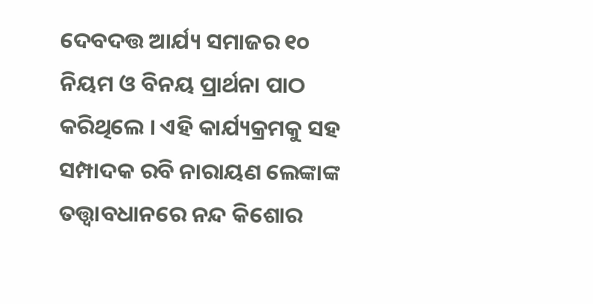ଦେବଦତ୍ତ ଆର୍ଯ୍ୟ ସମାଜର ୧୦ ନିୟମ ଓ ବିନୟ ପ୍ରାର୍ଥନା ପାଠ କରିଥିଲେ । ଏହି କାର୍ଯ୍ୟକ୍ରମକୁ ସହ ସମ୍ପାଦକ ରବି ନାରାୟଣ ଲେଙ୍କାଙ୍କ ତତ୍ତ୍ବାବଧାନରେ ନନ୍ଦ କିଶୋର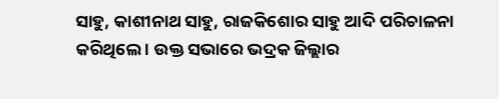ସାହୁ, କାଶୀନାଥ ସାହୁ, ରାଜକିଶୋର ସାହୁ ଆଦି ପରିଚାଳନା କରିଥିଲେ । ଉକ୍ତ ସଭାରେ ଭଦ୍ରକ ଜିଲ୍ଲାର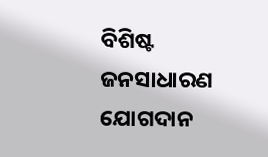ବିଶିଷ୍ଟ ଜନସାଧାରଣ ଯୋଗଦାନ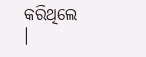କରିଥିଲେ ।